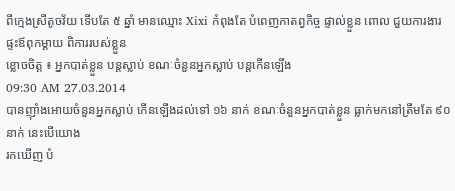ពីក្មេងស្រីតូចវ័យ ទើបតែ ៥ ឆ្នាំ មានឈ្មោះ Xixi កំពុងតែ បំពេញកាតព្វកិច្ច ផ្ទាល់ខ្លួន ពោល ជួយការងារផ្ទះឪពុកម្តាយ ពិការរបស់ខ្លួន
ខ្លោចចិត្ត ៖ អ្នកបាត់ខ្លួន បន្តស្លាប់ ខណៈចំនួនអ្នកស្លាប់ បន្តកើនឡើង
09:30 AM 27.03.2014
បានញ៉ាំងអោយចំនួនអ្នកស្លាប់ កើនឡើងដល់ទៅ ១៦ នាក់ ខណៈចំនួនអ្នកបាត់ខ្លួន ធ្លាក់មកនៅត្រឹមតែ ៩០ នាក់ នេះបើយោង
រកឃើញ បំ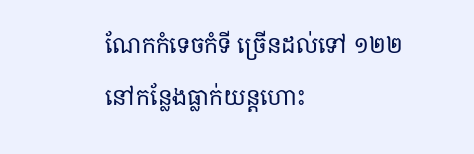ណែកកំទេចកំទី ច្រើនដល់ទៅ ១២២ នៅកន្លែងធ្លាក់យន្តហោះ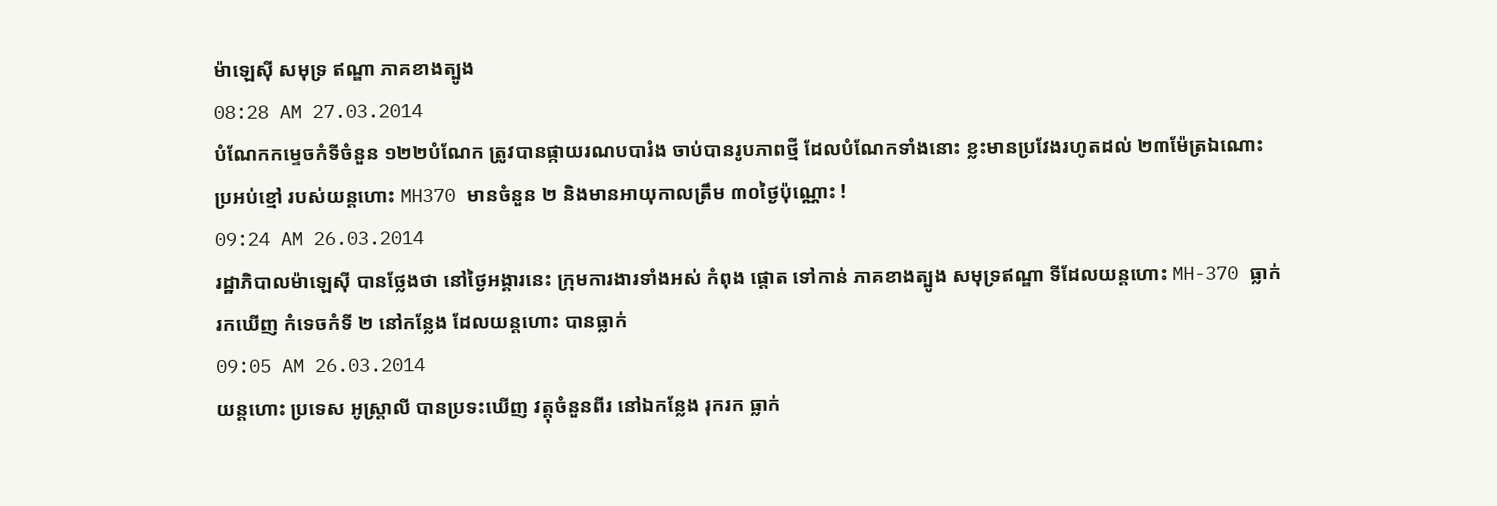ម៉ាឡេស៊ី សមុទ្រ ឥណ្ឌា ភាគខាងត្បូង
08:28 AM 27.03.2014
បំណែកកម្ទេចកំទីចំនួន ១២២បំណែក ត្រូវបានផ្កាយរណបបារំង ចាប់បានរូបភាពថ្មី ដែលបំណែកទាំងនោះ ខ្លះមានប្រវែងរហូតដល់ ២៣ម៉ែត្រឯណោះ
ប្រអប់ខ្មៅ របស់យន្តហោះ MH370 មានចំនួន ២ និងមានអាយុកាលត្រឹម ៣០ថ្ងៃប៉ុណ្ណោះ !
09:24 AM 26.03.2014
រដ្ឋាភិបាលម៉ាឡេស៊ី បានថ្លែងថា នៅថ្ងៃអង្គារនេះ ក្រុមការងារទាំងអស់ កំពុង ផ្តោត ទៅកាន់ ភាគខាងត្បូង សមុទ្រឥណ្ឌា ទីដែលយន្តហោះ MH-370 ធ្លាក់
រកឃើញ កំទេចកំទី ២ នៅកន្លែង ដែលយន្តហោះ បានធ្លាក់
09:05 AM 26.03.2014
យន្តហោះ ប្រទេស អូស្រ្តាលី បានប្រទះឃើញ វត្តុចំនួនពីរ នៅឯកន្លែង រុករក ធ្លាក់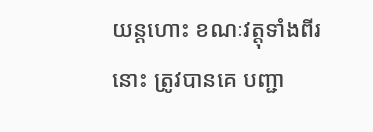យន្តហោះ ខណៈវត្តុទាំងពីរនោះ ត្រូវបានគេ បញ្ជា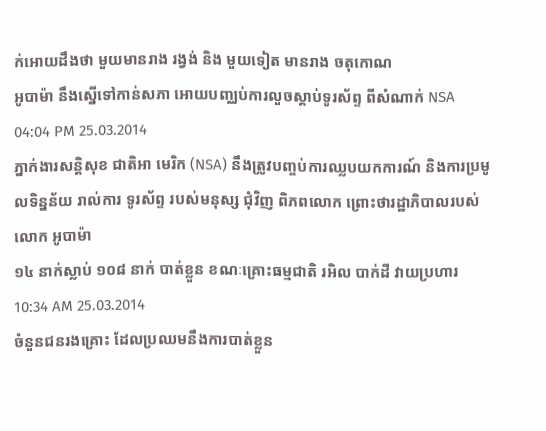ក់អោយដឹងថា មួយមានរាង រង្វង់ និង មួយទៀត មានរាង ចតុកោណ
អូបាម៉ា នឹងស្នើទៅកាន់សភា អោយបញ្ឈប់ការលួចស្ដាប់ទូរស័ព្ទ ពីសំណាក់ NSA
04:04 PM 25.03.2014
ភ្នាក់ងារសន្ដិសុខ ជាតិអា មេរិក (NSA) នឹងត្រូវបញ្ចប់ការឈ្លបយកការណ៍ និងការប្រមូលទិន្នន័យ រាល់ការ ទូរស័ព្ទ របស់មនុស្ស ជុំវិញ ពិភពលោក ព្រោះថារដ្ឋាភិបាលរបស់លោក អូបាម៉ា
១៤ នាក់ស្លាប់ ១០៨ នាក់ បាត់ខ្លួន ខណៈគ្រោះធម្មជាតិ រអិល បាក់ដី វាយប្រហារ
10:34 AM 25.03.2014
ចំនួនជនរងគ្រោះ ដែលប្រឈមនឹងការបាត់ខ្លួន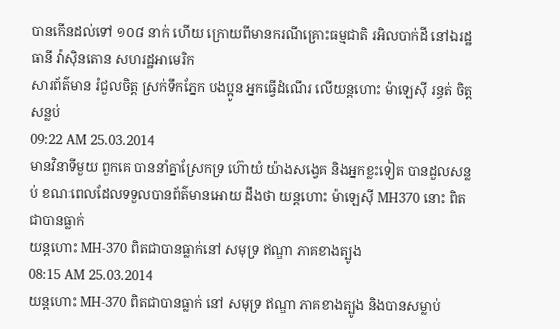បានកើនដល់ទៅ ១០៨ នាក់ ហើយ ក្រោយពីមានករណីគ្រោះធម្មជាតិ រអិលបាក់ដី នៅឯរដ្ឋធានី វ៉ាស៊ិនតោន សហរដ្ឋអាមេរិក
សារព័ត៌មាន រំជួលចិត្ត ស្រក់ទឹកភ្នែក បងប្អូន អ្នកធ្វើដំណើរ លើយន្តហោះ ម៉ាឡេស៊ី រន្ធត់ ចិត្តសន្លប់
09:22 AM 25.03.2014
មានវិនាទីមួយ ពួកគេ បាននាំគ្នាស្រែកទ្រ ហ៊ោយំ យ៉ាងសង្វេគ និងអ្នកខ្លះទៀត បានដួលសន្លប់ ខណៈពេលដែលទទួលបានព័ត៌មានអោយ ដឹងថា យន្តហោះ ម៉ាឡេស៊ី MH370 នោះ ពិតជាបានធ្លាក់
យន្តហោះ MH-370 ពិតជាបានធ្លាក់នៅ សមុទ្រ ឥណ្ឌា ភាគខាងត្បូង
08:15 AM 25.03.2014
យន្តហោះ MH-370 ពិតជាបានធ្លាក់ នៅ សមុទ្រ ឥណ្ឌា ភាគខាងត្បូង និងបានសម្លាប់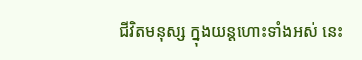ជីវិតមនុស្ស ក្នុងយន្តហោះទាំងអស់ នេះ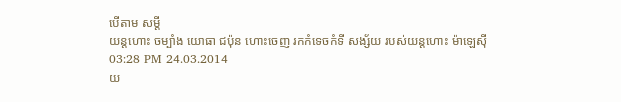បើតាម សម្តី
យន្តហោះ ចម្បាំង យោធា ជប៉ុន ហោះចេញ រកកំទេចកំទី សង្ស័យ របស់យន្តហោះ ម៉ាឡេស៊ី
03:28 PM 24.03.2014
យ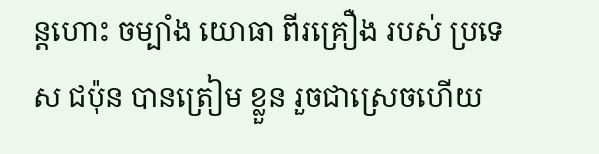ន្តហោះ ចម្បាំង យោធា ពីរគ្រឿង របស់ ប្រទេស ជប៉ុន បានត្រៀម ខ្លួន រួចជាស្រេចហើយ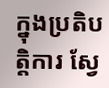ក្នុងប្រតិបត្តិការ ស្វែ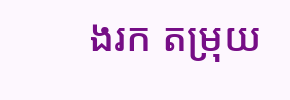ងរក តម្រុយ